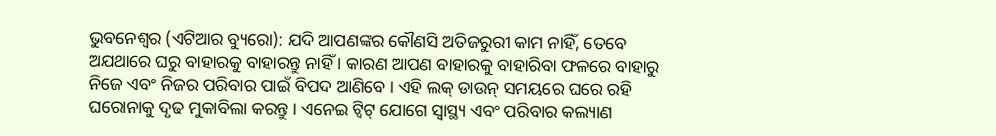ଭୁବନେଶ୍ୱର (ଏଟିଆର ବ୍ୟୁରୋ): ଯଦି ଆପଣଙ୍କର କୌଣସି ଅତିଜରୁରୀ କାମ ନାହିଁ, ତେବେ ଅଯଥାରେ ଘରୁ ବାହାରକୁ ବାହାରନ୍ତୁ ନାହିଁ । କାରଣ ଆପଣ ବାହାରକୁ ବାହାରିବା ଫଳରେ ବାହାରୁ ନିଜେ ଏବଂ ନିଜର ପରିବାର ପାଇଁ ବିପଦ ଆଣିବେ । ଏହି ଲକ୍ ଡାଉନ୍ ସମୟରେ ଘରେ ରହି ଘରୋନାକୁ ଦୃଢ ମୁକାବିଲା କରନ୍ତୁ । ଏନେଇ ଟ୍ୱିଟ୍ ଯୋଗେ ସ୍ୱାସ୍ଥ୍ୟ ଏବଂ ପରିବାର କଲ୍ୟାଣ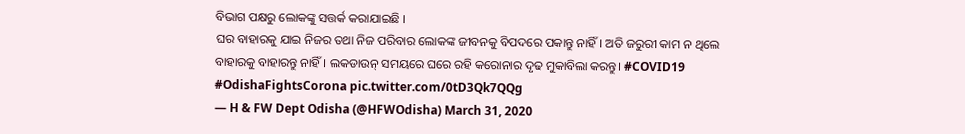ବିଭାଗ ପକ୍ଷରୁ ଲୋକଙ୍କୁ ସତ୍ତର୍କ କରାଯାଇଛି ।
ଘର ବାହାରକୁ ଯାଇ ନିଜର ତଥା ନିଜ ପରିବାର ଲୋକଙ୍କ ଜୀବନକୁ ବିପଦରେ ପକାନ୍ତୁ ନାହିଁ। ଅତି ଜରୁରୀ କାମ ନ ଥିଲେ ବାହାରକୁ ବାହାରନ୍ତୁ ନାହିଁ। ଲକଡାଉନ୍ ସମୟରେ ଘରେ ରହି କରୋନାର ଦୃଢ ମୁକାବିଲା କରନ୍ତୁ। #COVID19 #OdishaFightsCorona pic.twitter.com/0tD3Qk7QQg
— H & FW Dept Odisha (@HFWOdisha) March 31, 2020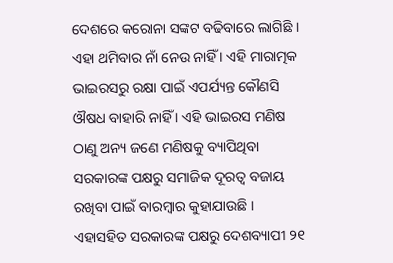ଦେଶରେ କରୋନା ସଙ୍କଟ ବଢିବାରେ ଲାଗିଛି । ଏହା ଥମିବାର ନାଁ ନେଉ ନାହିଁ । ଏହି ମାରାତ୍ମକ ଭାଇରସରୁ ରକ୍ଷା ପାଇଁ ଏପର୍ଯ୍ୟନ୍ତ କୌଣସି ଔଷଧ ବାହାରି ନାହିଁ । ଏହି ଭାଇରସ ମଣିଷ ଠାଣୁ ଅନ୍ୟ ଜଣେ ମଣିଷକୁ ବ୍ୟାପିଥିବା ସରକାରଙ୍କ ପକ୍ଷରୁ ସମାଜିକ ଦୂରତ୍ୱ ବଜାୟ ରଖିବା ପାଇଁ ବାରମ୍ବାର କୁହାଯାଉଛି । ଏହାସହିତ ସରକାରଙ୍କ ପକ୍ଷରୁ ଦେଶବ୍ୟାପୀ ୨୧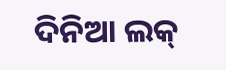ଦିନିଆ ଲକ୍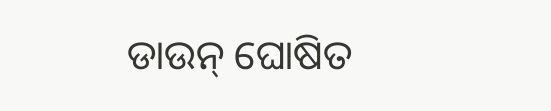ଡାଉନ୍ ଘୋଷିତ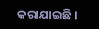କରାଯାଇଛି ।